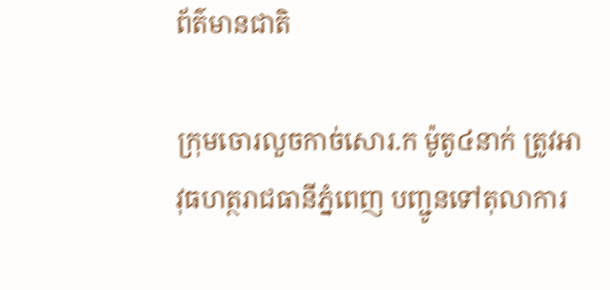ព័ត៌មានជាតិ

ក្រុមចោរលួចកាច់សោរ.ក ម៉ូតូ៤នាក់ ត្រូវអាវុធហត្ថរាជធានីភ្នំពេញ បញ្ជូនទៅតុលាការ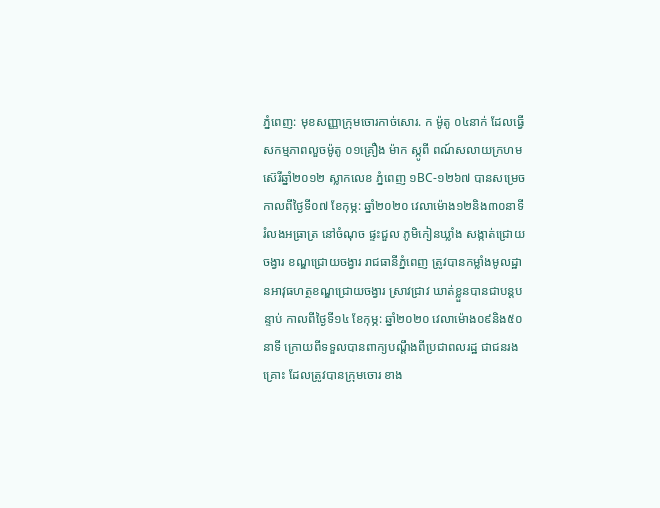ភ្នំពេញ: មុខសញ្ញាក្រុមចោរកាច់សោរ. ក ម៉ូតូ ០៤នាក់ ដែលធ្វើសកម្មភាពលួចម៉ូតូ ០១គ្រឿង ម៉ាក ស្កូពី ពណ៍សលាយក្រហម ស៊េរីឆ្នាំ២០១២ ស្លាកលេខ ភ្នំពេញ ១BC-១២៦៧ បានសម្រេច កាលពីថ្ងៃទី០៧ ខែកុម្ភ: ឆ្នាំ២០២០ វេលាម៉ោង១២និង៣០នាទី រំលងអធ្រាត្រ នៅចំណុច ផ្ទះជួល ភូមិកៀនឃ្លាំង សង្កាត់ជ្រោយចង្វារ ខណ្ឌជ្រោយចង្វារ រាជធានីភ្នំពេញ ត្រូវបានកម្លាំងមូលដ្ឋានអាវុធហត្ថខណ្ឌជ្រោយចង្វារ ស្រាវជ្រាវ ឃាត់ខ្លួនបានជាបន្តបន្ទាប់ កាលពីថ្ងៃទី១៤ ខែកុម្ភ: ឆ្នាំ២០២០ វេលាម៉ោង០៩និង៥០នាទី ក្រោយពីទទួលបានពាក្យបណ្តឹងពីប្រជាពលរដ្ឋ ជាជនរងគ្រោះ ដែលត្រូវបានក្រុមចោរ ខាង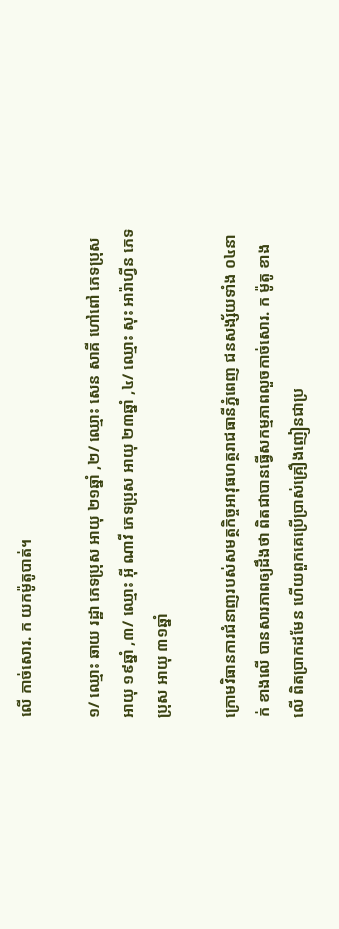លើ កាច់សោរ. ក យកម៉ូតូបាត់។

១/ ឈ្មោះ ឆាយ រដ្ឋា ភេទប្រុស អាយុ ២១ឆ្នាំ ,២/ ឈ្មោះ សេន សាគី ហៅពៅ ភេទប្រុស អាយុ ១៩ឆ្នាំ ,៣/ ឈ្មោះ អ៊ី ណាវី ភេទប្រុស អាយុ ២៣ឆ្នាំ ,៤/ ឈ្មោះ សុះ អារ៉ាហ្វីន ភេទប្រុស អាយុ ៣១ឆ្នាំ

ក្រោមវិធានការជំនាញរបស់សមត្ថកិច្ចអាវុធហត្ថរាជធានីភ្នំពេញ ជនសង្ស័យទាំង ០៤នាក់ ខាងលើ បានសារភាពឲ្យដឹងថា ពិតជាបានធ្វើសកម្មភាពលួចកាច់សោរ. ក ម៉ូតូ ខាងលើ ពិតប្រាកដមែន ហើយពួកគេប្រើប្រាស់គ្រឿងញៀនជាប្រ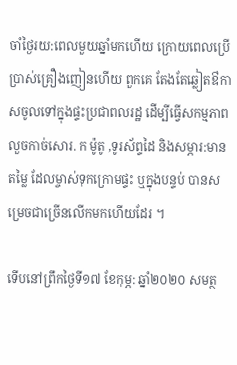ចាំថ្ងៃរយ:ពេលមួយឆ្នាំមកហើយ ក្រោយពេលប្រើប្រាស់គ្រឿងញៀនហើយ ពួកគេ តែងតែឆ្លៀតឳកាសចូលទៅក្នុងផ្ទះប្រជាពលរដ្ឋ ដើម្បីធ្វើសកម្មភាពលួចកាច់សោរ. ក ម៉ូតូ ,ទូរស័ព្ទដៃ និងសម្ភារ:មានតម្លៃ ដែលម្ចាស់ទុកក្រោមផ្ទះ ឬក្នុងបន្ទប់ បានសម្រេចជាច្រើនលើកមកហើយដែរ ។

ទើបនៅព្រឹកថ្ងៃទី១៧ ខែកុម្ភ: ឆ្នាំ២០២០ សមត្ថ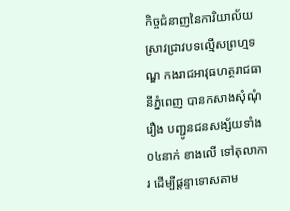កិច្ចជំនាញនៃការិយាល័យស្រាវជ្រាវបទល្មើសព្រហ្មទណ្ឌ កងរាជអាវុធហត្ថរាជធានីភ្នំពេញ បានកសាងសុំណុំរឿង បញ្ជូនជនសង្ស័យទាំង ០៤នាក់ ខាងលើ ទៅតុលាការ ដើម្បីផ្តន្ទាទោសតាម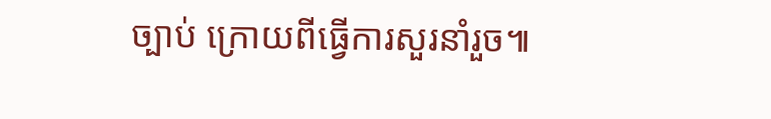ច្បាប់ ក្រោយពីធ្វើការសួរនាំរួច៕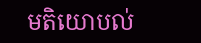មតិយោបល់